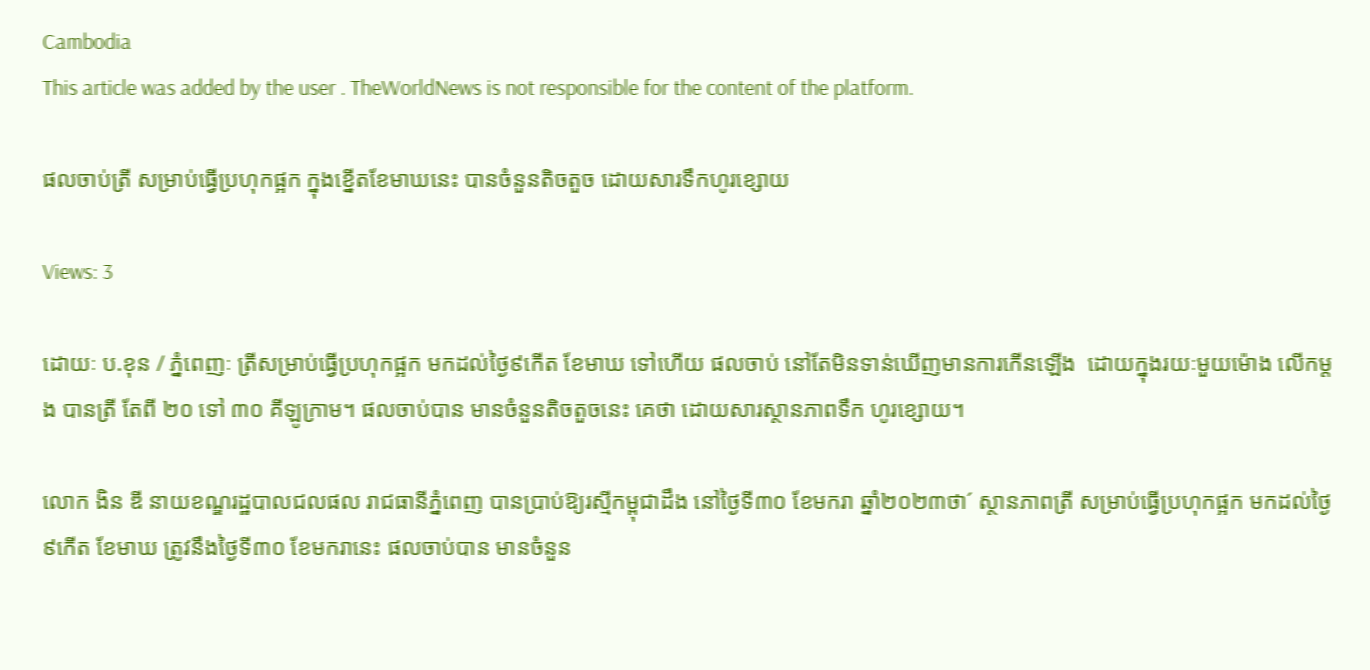Cambodia
This article was added by the user . TheWorldNews is not responsible for the content of the platform.

ផលចាប់ត្រី សម្រាប់ធ្វើប្រហុកផ្អក ក្នុងខ្នើតខែមាឃនេះ បានចំនួនតិចតួច ដោយសារទឹកហូរខ្សោយ

Views: 3

ដោយៈ ប.ខុន / ភ្នំពេញៈ ត្រីសម្រាប់ធ្វើប្រហុកផ្អក មកដល់ថ្ងៃ៩កើត ខែមាឃ ទៅហើយ ផលចាប់ នៅតែមិនទាន់ឃើញមានការកើនឡើង  ដោយក្នុងរយៈមួយម៉ោង លើកម្តង បានត្រី តែពី ២០ ទៅ ៣០ គីឡូក្រាម។ ផលចាប់បាន មានចំនួនតិចតួចនេះ គេថា ដោយសារស្ថានភាពទឹក ហូរខ្សោយ។

លោក ងិន ឌី នាយខណ្ឌរដ្ឋបាលជលផល រាជធានីភ្នំពេញ បានប្រាប់ឱ្យរស្មីកម្ពុជាដឹង នៅថ្ងៃទី៣០ ខែមករា ឆ្នាំ២០២៣ថា´ ស្ថានភាពត្រី សម្រាប់ធ្វើប្រហុកផ្អក មកដល់ថ្ងៃ៩កើត ខែមាឃ ត្រូវនឹងថ្ងៃទី៣០ ខែមករានេះ ផលចាប់បាន មានចំនួន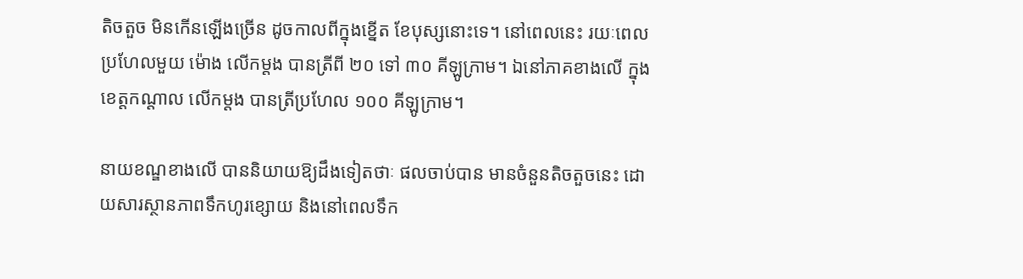តិចតួច មិនកើនឡើងច្រើន ដូចកាលពីក្នុងខ្នើត ខែបុស្សនោះទេ។ នៅពេលនេះ រយៈពេលប្រហែលមួយ ម៉ោង លើកម្តង បានត្រីពី ២០ ទៅ ៣០ គីឡូក្រាម។ ឯនៅភាគខាងលើ ក្នុងខេត្តកណ្តាល លើកម្តង បានត្រីប្រហែល ១០០ គីឡូក្រាម។

នាយខណ្ឌខាងលើ បាននិយាយឱ្យដឹងទៀតថាៈ ផលចាប់បាន មានចំនួនតិចតួចនេះ ដោយសារស្ថានភាពទឹកហូរខ្សោយ និងនៅពេលទឹក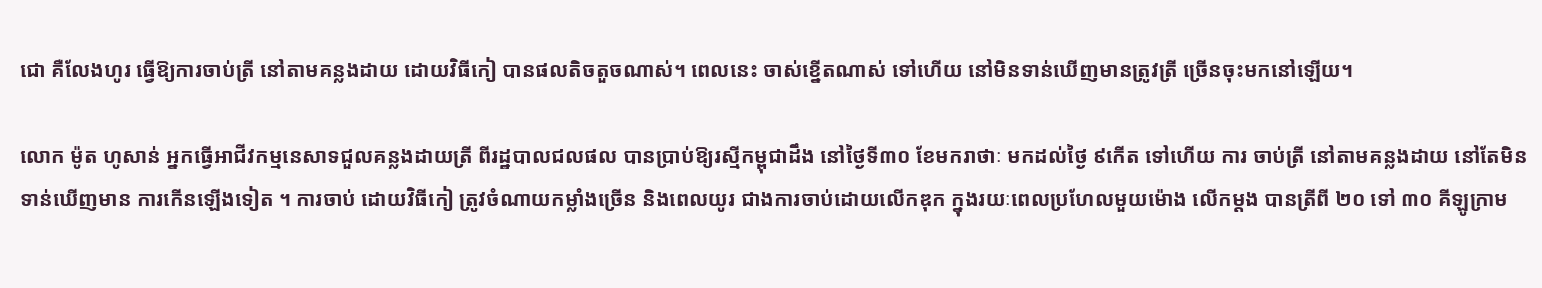ជោ គឺលែងហូរ ធ្វើឱ្យការចាប់ត្រី នៅតាមគន្លងដាយ ដោយវិធីកៀ បានផលតិចតួចណាស់។ ពេលនេះ ចាស់ខ្នើតណាស់ ទៅហើយ នៅមិនទាន់ឃើញមានត្រូវត្រី ច្រើនចុះមកនៅឡើយ។

លោក ម៉ូត ហូសាន់ អ្នកធ្វើអាជីវកម្មនេសាទជួលគន្លងដាយត្រី ពីរដ្ឋបាលជលផល បានប្រាប់ឱ្យរស្មីកម្ពុជាដឹង នៅថ្ងៃទី៣០ ខែមករាថាៈ មកដល់ថ្ងៃ ៩កើត ទៅហើយ ការ ចាប់ត្រី នៅតាមគន្លងដាយ នៅតែមិនទាន់ឃើញមាន ការកើនឡើងទៀត ។ ការចាប់ ដោយវិធីកៀ ត្រូវចំណាយកម្លាំងច្រើន និងពេលយូរ ជាងការចាប់ដោយលើកឌុក ក្នុងរយៈពេលប្រហែលមួយម៉ោង លើកម្តង បានត្រីពី ២០ ទៅ ៣០ គីឡូក្រាម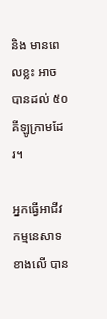និង មានពេលខ្លះ អាចបានដល់ ៥០ គីឡូក្រាមដែរ។

អ្នកធ្វើអាជីវកម្មនេសាទ ខាងលើ បាន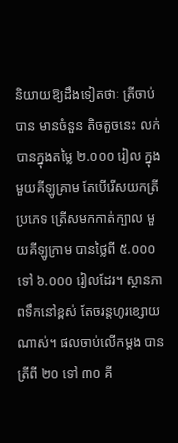និយាយឱ្យដឹងទៀតថាៈ ត្រីចាប់បាន មានចំនួន តិចតួចនេះ លក់បានក្នុងតម្លៃ ២.០០០ រៀល ក្នុងមួយគីឡូគ្រាម តែបើរើសយកត្រីប្រភេទ ត្រើសមកកាត់ក្បាល មួយគីឡូក្រាម បានថ្លៃពី ៥.០០០ ទៅ ៦.០០០ រៀលដែរ។ ស្ថានភាពទឹកនៅខ្ពស់ តែចរន្តហូរខ្សោយណាស់។ ផលចាប់លើកម្តង បានត្រីពី ២០ ទៅ ៣០ គី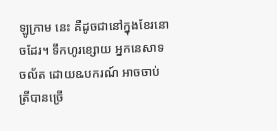ឡូក្រាម នេះ គឺដូចជានៅក្នុងខែរនោចដែរ។ ទឹកហូរខ្សោយ អ្នកនេសាទចល័ត ដោយឩបករណ៍ អាចចាប់ត្រីបានច្រើ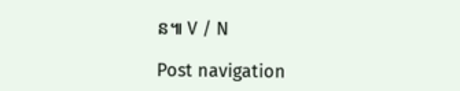ន៕ V / N

Post navigation